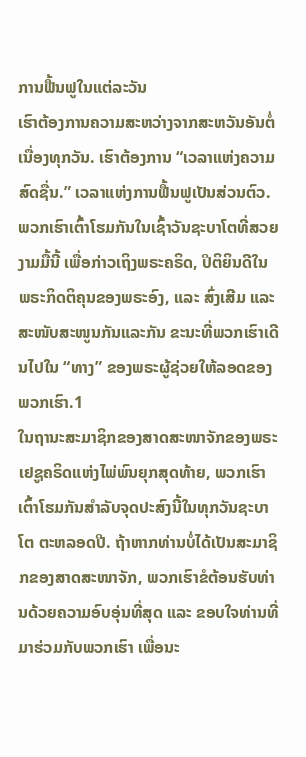ການຟື້ນຟູໃນແຕ່ລະວັນ
ເຮົາຕ້ອງການຄວາມສະຫວ່າງຈາກສະຫວັນອັນຕໍ່ເນື່ອງທຸກວັນ. ເຮົາຕ້ອງການ “ເວລາແຫ່ງຄວາມສົດຊື່ນ.” ເວລາແຫ່ງການຟື້ນຟູເປັນສ່ວນຕົວ.
ພວກເຮົາເຕົ້າໂຮມກັນໃນເຊົ້າວັນຊະບາໂຕທີ່ສວຍງາມມື້ນີ້ ເພື່ອກ່າວເຖິງພຣະຄຣິດ, ປິຕິຍິນດີໃນພຣະກິດຕິຄຸນຂອງພຣະອົງ, ແລະ ສົ່ງເສີມ ແລະ ສະໜັບສະໜູນກັນແລະກັນ ຂະນະທີ່ພວກເຮົາເດີນໄປໃນ “ທາງ” ຂອງພຣະຜູ້ຊ່ວຍໃຫ້ລອດຂອງພວກເຮົາ.1
ໃນຖານະສະມາຊິກຂອງສາດສະໜາຈັກຂອງພຣະເຢຊູຄຣິດແຫ່ງໄພ່ພົນຍຸກສຸດທ້າຍ, ພວກເຮົາເຕົ້າໂຮມກັນສຳລັບຈຸດປະສົງນີ້ໃນທຸກວັນຊະບາໂຕ ຕະຫລອດປີ. ຖ້າຫາກທ່ານບໍ່ໄດ້ເປັນສະມາຊິກຂອງສາດສະໜາຈັກ, ພວກເຮົາຂໍຕ້ອນຮັບທ່ານດ້ວຍຄວາມອົບອຸ່ນທີ່ສຸດ ແລະ ຂອບໃຈທ່ານທີ່ມາຮ່ວມກັບພວກເຮົາ ເພື່ອນະ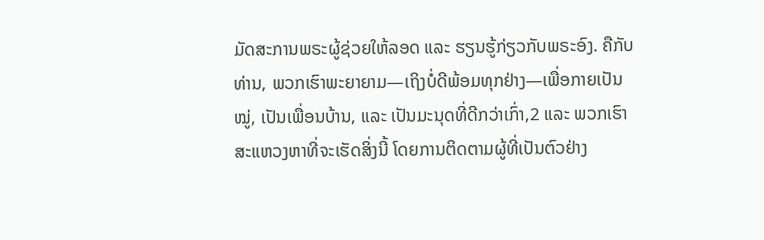ມັດສະການພຣະຜູ້ຊ່ວຍໃຫ້ລອດ ແລະ ຮຽນຮູ້ກ່ຽວກັບພຣະອົງ. ຄືກັບທ່ານ, ພວກເຮົາພະຍາຍາມ—ເຖິງບໍ່ດີພ້ອມທຸກຢ່າງ—ເພື່ອກາຍເປັນໝູ່, ເປັນເພື່ອນບ້ານ, ແລະ ເປັນມະນຸດທີ່ດີກວ່າເກົ່າ,2 ແລະ ພວກເຮົາສະແຫວງຫາທີ່ຈະເຮັດສິ່ງນີ້ ໂດຍການຕິດຕາມຜູ້ທີ່ເປັນຕົວຢ່າງ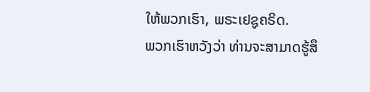ໃຫ້ພວກເຮົາ, ພຣະເຢຊູຄຣິດ.
ພວກເຮົາຫວັງວ່າ ທ່ານຈະສາມາດຮູ້ສຶ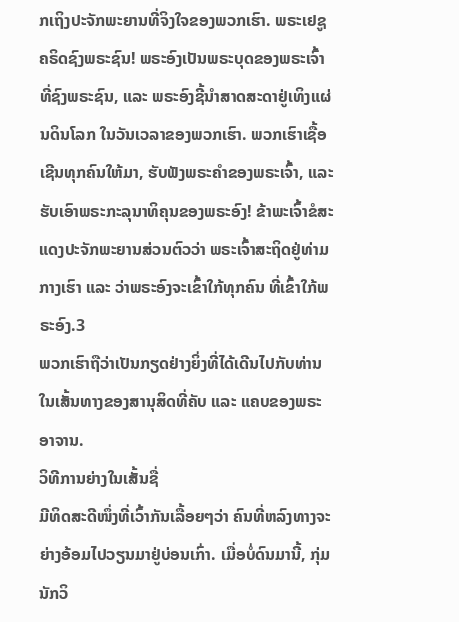ກເຖິງປະຈັກພະຍານທີ່ຈິງໃຈຂອງພວກເຮົາ. ພຣະເຢຊູຄຣິດຊົງພຣະຊົນ! ພຣະອົງເປັນພຣະບຸດຂອງພຣະເຈົ້າທີ່ຊົງພຣະຊົນ, ແລະ ພຣະອົງຊີ້ນຳສາດສະດາຢູ່ເທິງແຜ່ນດິນໂລກ ໃນວັນເວລາຂອງພວກເຮົາ. ພວກເຮົາເຊື້ອເຊີນທຸກຄົນໃຫ້ມາ, ຮັບຟັງພຣະຄຳຂອງພຣະເຈົ້າ, ແລະ ຮັບເອົາພຣະກະລຸນາທິຄຸນຂອງພຣະອົງ! ຂ້າພະເຈົ້າຂໍສະແດງປະຈັກພະຍານສ່ວນຕົວວ່າ ພຣະເຈົ້າສະຖິດຢູ່ທ່າມກາງເຮົາ ແລະ ວ່າພຣະອົງຈະເຂົ້າໃກ້ທຸກຄົນ ທີ່ເຂົ້າໃກ້ພຣະອົງ.3
ພວກເຮົາຖືວ່າເປັນກຽດຢ່າງຍິ່ງທີ່ໄດ້ເດີນໄປກັບທ່ານໃນເສັ້ນທາງຂອງສານຸສິດທີ່ຄັບ ແລະ ແຄບຂອງພຣະອາຈານ.
ວິທີການຍ່າງໃນເສັ້ນຊື່
ມີທິດສະດີໜຶ່ງທີ່ເວົ້າກັນເລື້ອຍໆວ່າ ຄົນທີ່ຫລົງທາງຈະຍ່າງອ້ອມໄປວຽນມາຢູ່ບ່ອນເກົ່າ. ເມື່ອບໍ່ດົນມານີ້, ກຸ່ມນັກວິ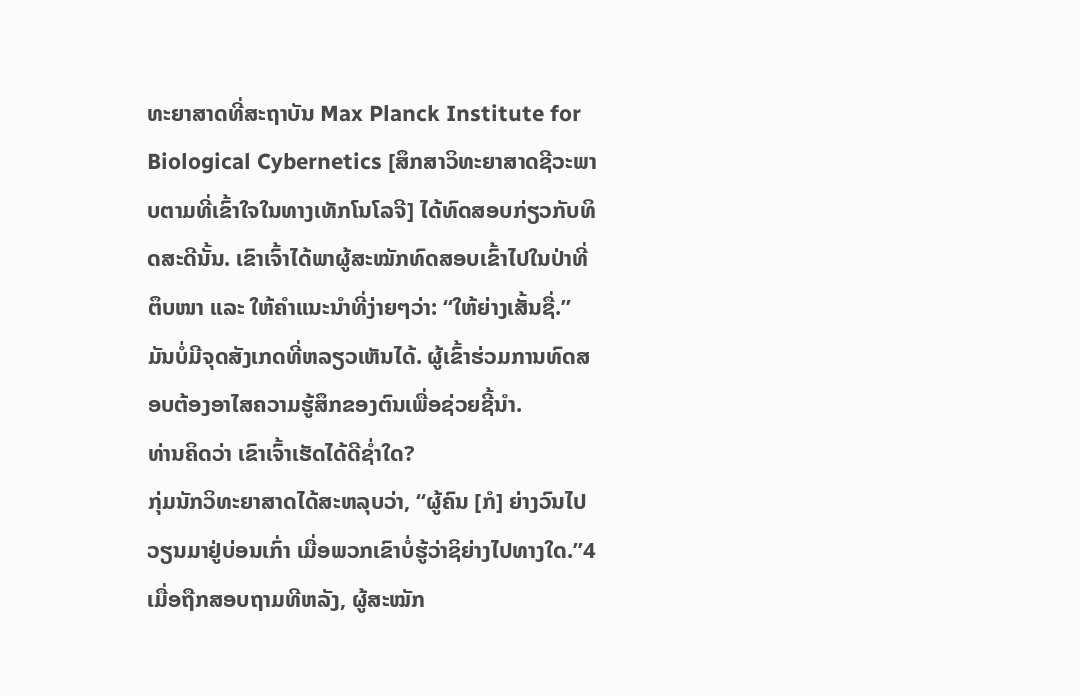ທະຍາສາດທີ່ສະຖາບັນ Max Planck Institute for Biological Cybernetics [ສຶກສາວິທະຍາສາດຊີວະພາບຕາມທີ່ເຂົ້າໃຈໃນທາງເທັກໂນໂລຈີ] ໄດ້ທົດສອບກ່ຽວກັບທິດສະດີນັ້ນ. ເຂົາເຈົ້າໄດ້ພາຜູ້ສະໝັກທົດສອບເຂົ້າໄປໃນປ່າທີ່ຕຶບໜາ ແລະ ໃຫ້ຄຳແນະນຳທີ່ງ່າຍໆວ່າ: “ໃຫ້ຍ່າງເສັ້ນຊື່.” ມັນບໍ່ມີຈຸດສັງເກດທີ່ຫລຽວເຫັນໄດ້. ຜູ້ເຂົ້າຮ່ວມການທົດສອບຕ້ອງອາໄສຄວາມຮູ້ສຶກຂອງຕົນເພື່ອຊ່ວຍຊີ້ນຳ.
ທ່ານຄິດວ່າ ເຂົາເຈົ້າເຮັດໄດ້ດີຊ່ຳໃດ?
ກຸ່ມນັກວິທະຍາສາດໄດ້ສະຫລຸບວ່າ, “ຜູ້ຄົນ [ກໍ] ຍ່າງວົນໄປວຽນມາຢູ່ບ່ອນເກົ່າ ເມື່ອພວກເຂົາບໍ່ຮູ້ວ່າຊິຍ່າງໄປທາງໃດ.”4 ເມື່ອຖືກສອບຖາມທີຫລັງ, ຜູ້ສະໝັກ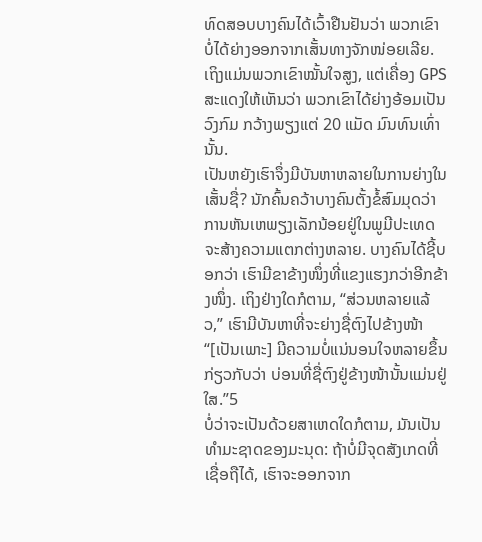ທົດສອບບາງຄົນໄດ້ເວົ້າຢືນຢັນວ່າ ພວກເຂົາບໍ່ໄດ້ຍ່າງອອກຈາກເສັ້ນທາງຈັກໜ່ອຍເລີຍ. ເຖິງແມ່ນພວກເຂົາໝັ້ນໃຈສູງ, ແຕ່ເຄື່ອງ GPS ສະແດງໃຫ້ເຫັນວ່າ ພວກເຂົາໄດ້ຍ່າງອ້ອມເປັນວົງກົມ ກວ້າງພຽງແຕ່ 20 ແມັດ ມົນທົນເທົ່ານັ້ນ.
ເປັນຫຍັງເຮົາຈຶ່ງມີບັນຫາຫລາຍໃນການຍ່າງໃນເສັ້ນຊື່? ນັກຄົ້ນຄວ້າບາງຄົນຕັ້ງຂໍ້ສົມມຸດວ່າ ການຫັນເຫພຽງເລັກນ້ອຍຢູ່ໃນພູມີປະເທດ ຈະສ້າງຄວາມແຕກຕ່າງຫລາຍ. ບາງຄົນໄດ້ຊີ້ບອກວ່າ ເຮົາມີຂາຂ້າງໜຶ່ງທີ່ແຂງແຮງກວ່າອີກຂ້າງໜຶ່ງ. ເຖິງຢ່າງໃດກໍຕາມ, “ສ່ວນຫລາຍແລ້ວ,” ເຮົາມີບັນຫາທີ່ຈະຍ່າງຊື່ຕົງໄປຂ້າງໜ້າ “[ເປັນເພາະ] ມີຄວາມບໍ່ແນ່ນອນໃຈຫລາຍຂຶ້ນກ່ຽວກັບວ່າ ບ່ອນທີ່ຊື່ຕົງຢູ່ຂ້າງໜ້ານັ້ນແມ່ນຢູ່ໃສ.”5
ບໍ່ວ່າຈະເປັນດ້ວຍສາເຫດໃດກໍຕາມ, ມັນເປັນທຳມະຊາດຂອງມະນຸດ: ຖ້າບໍ່ມີຈຸດສັງເກດທີ່ເຊື່ອຖືໄດ້, ເຮົາຈະອອກຈາກ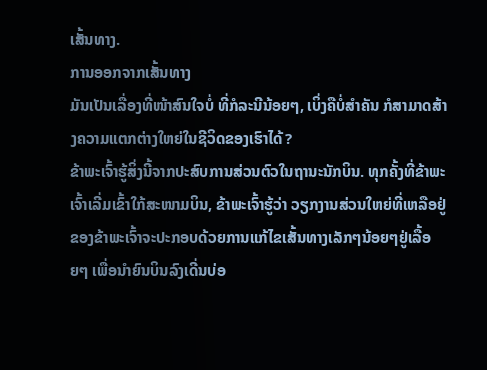ເສັ້ນທາງ.
ການອອກຈາກເສັ້ນທາງ
ມັນເປັນເລື່ອງທີ່ໜ້າສົນໃຈບໍ່ ທີ່ກໍລະນີນ້ອຍໆ, ເບິ່ງຄືບໍ່ສຳຄັນ ກໍສາມາດສ້າງຄວາມແຕກຕ່າງໃຫຍ່ໃນຊີວິດຂອງເຮົາໄດ້?
ຂ້າພະເຈົ້າຮູ້ສິ່ງນີ້ຈາກປະສົບການສ່ວນຕົວໃນຖານະນັກບິນ. ທຸກຄັ້ງທີ່ຂ້າພະເຈົ້າເລີ່ມເຂົ້າໃກ້ສະໜາມບິນ, ຂ້າພະເຈົ້າຮູ້ວ່າ ວຽກງານສ່ວນໃຫຍ່ທີ່ເຫລືອຢູ່ຂອງຂ້າພະເຈົ້າຈະປະກອບດ້ວຍການແກ້ໄຂເສັ້ນທາງເລັກໆນ້ອຍໆຢູ່ເລື້ອຍໆ ເພື່ອນຳຍົນບິນລົງເດີ່ນບ່ອ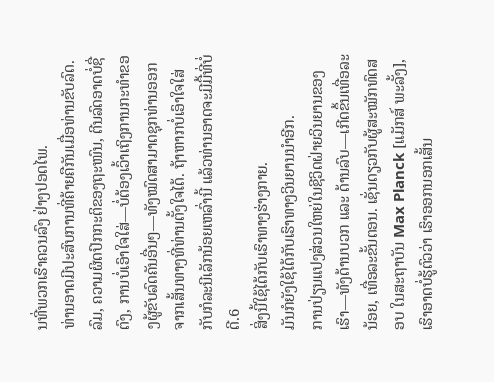ນທີ່ພວກເຮົາຄວນລົງ ຢ່າງປອດໄພ.
ທ່ານອາດມີປະສົບການທີ່ຄ້າຍຄືກັນເມື່ອທ່ານຂັບລົດ. ລົມ, ຄວາມຜິດປົກກະຕິຂອງຖະໜົນ, ຕີນລົດອາດບໍ່ຊື່ຕົງ, ການບໍ່ເອົາໃຈໃສ່—ບໍ່ຕ້ອງເວົ້າເຖິງການກະທຳຂອງຜູ້ຂັບລົດຄັນອື່ນໆ—ທັງໝົດສາມາດຊຸກທ່ານອອກຈາກເສັ້ນທາງທີ່ທ່ານຕັ້ງໃຈໄດ້. ຖ້າຫາກບໍ່ເອົາໃຈໃສ່ກັບກໍລະນີເລັກນ້ອຍເຫລົ່ານີ້ ແລ້ວທ່ານອາດຈະມີມື້ທີ່ບໍ່ດີ.6
ສິ່ງນີ້ໃຊ້ໄດ້ກັບເຮົາທາງຮ່າງກາຍ.
ມັນກໍຍັງໃຊ້ໄດ້ກັບເຮົາທາງວິນຍານນຳອີກ.
ການປ່ຽນແປງສ່ວນໃຫຍ່ໃນຊີວິດຝ່າຍວິນຍານຂອງເຮົາ—ທັງດ້ານບວກ ແລະ ດ້ານລົບ—ເກີດຂຶ້ນເທື່ອລະນ້ອຍ, ເທື່ອລະຂັ້ນຕອນ. ເຊັ່ນດຽວກັບຜູ້ສະໝັກທົດສອບ ໃນສະຖາບັນ Max Planck [ແມັກສ໌ ພະລັ້ງ], ເຮົາອາດບໍ່ຮູ້ຕົວວ່າ ເຮົາອອກນອກເສັ້ນ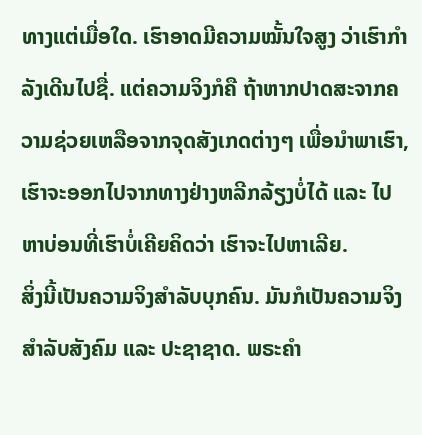ທາງແຕ່ເມື່ອໃດ. ເຮົາອາດມີຄວາມໝັ້ນໃຈສູງ ວ່າເຮົາກຳລັງເດີນໄປຊື່. ແຕ່ຄວາມຈິງກໍຄື ຖ້າຫາກປາດສະຈາກຄວາມຊ່ວຍເຫລືອຈາກຈຸດສັງເກດຕ່າງໆ ເພື່ອນຳພາເຮົາ, ເຮົາຈະອອກໄປຈາກທາງຢ່າງຫລີກລ້ຽງບໍ່ໄດ້ ແລະ ໄປຫາບ່ອນທີ່ເຮົາບໍ່ເຄີຍຄິດວ່າ ເຮົາຈະໄປຫາເລີຍ.
ສິ່ງນີ້ເປັນຄວາມຈິງສຳລັບບຸກຄົນ. ມັນກໍເປັນຄວາມຈິງສຳລັບສັງຄົມ ແລະ ປະຊາຊາດ. ພຣະຄຳ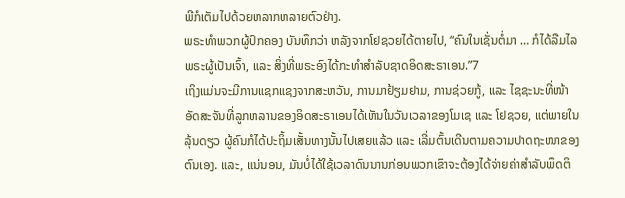ພີກໍເຕັມໄປດ້ວຍຫລາກຫລາຍຕົວຢ່າງ.
ພຣະທຳພວກຜູ້ປົກຄອງ ບັນທຶກວ່າ ຫລັງຈາກໂຢຊວຍໄດ້ຕາຍໄປ, “ຄົນໃນເຊັ່ນຕໍ່ມາ … ກໍໄດ້ລືມໄລພຣະຜູ້ເປັນເຈົ້າ, ແລະ ສິ່ງທີ່ພຣະອົງໄດ້ກະທຳສຳລັບຊາດອິດສະຣາເອນ.”7
ເຖິງແມ່ນຈະມີການແຊກແຊງຈາກສະຫວັນ, ການມາຢ້ຽມຢາມ, ການຊ່ວຍກູ້, ແລະ ໄຊຊະນະທີ່ໜ້າອັດສະຈັນທີ່ລູກຫລານຂອງອິດສະຣາເອນໄດ້ເຫັນໃນວັນເວລາຂອງໂມເຊ ແລະ ໂຢຊວຍ, ແຕ່ພາຍໃນລຸ້ນດຽວ ຜູ້ຄົນກໍໄດ້ປະຖິ້ມເສັ້ນທາງນັ້ນໄປເສຍແລ້ວ ແລະ ເລີ່ມຕົ້ນເດີນຕາມຄວາມປາດຖະໜາຂອງຕົນເອງ. ແລະ, ແນ່ນອນ, ມັນບໍ່ໄດ້ໃຊ້ເວລາດົນນານກ່ອນພວກເຂົາຈະຕ້ອງໄດ້ຈ່າຍຄ່າສຳລັບພຶດຕິ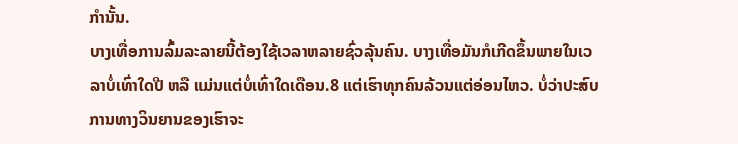ກຳນັ້ນ.
ບາງເທື່ອການລົ້ມລະລາຍນີ້ຕ້ອງໃຊ້ເວລາຫລາຍຊົ່ວລຸ້ນຄົນ. ບາງເທື່ອມັນກໍເກີດຂຶ້ນພາຍໃນເວລາບໍ່ເທົ່າໃດປີ ຫລື ແມ່ນແຕ່ບໍ່ເທົ່າໃດເດືອນ.8 ແຕ່ເຮົາທຸກຄົນລ້ວນແຕ່ອ່ອນໄຫວ. ບໍ່ວ່າປະສົບການທາງວິນຍານຂອງເຮົາຈະ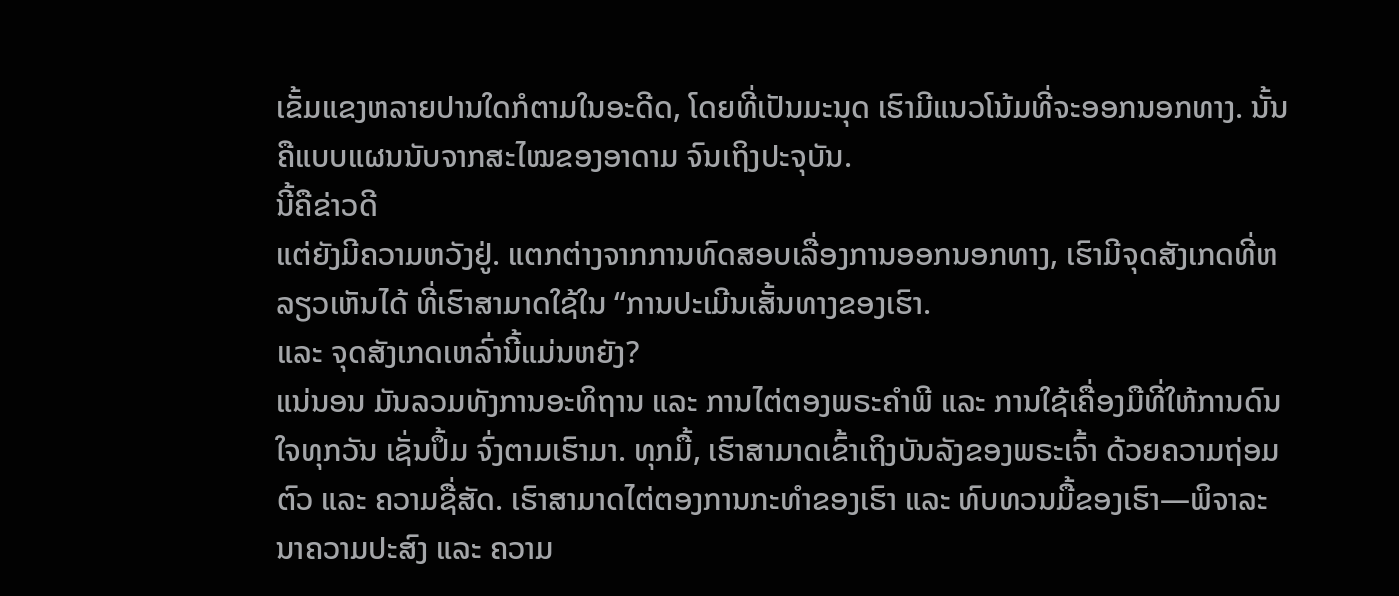ເຂັ້ມແຂງຫລາຍປານໃດກໍຕາມໃນອະດີດ, ໂດຍທີ່ເປັນມະນຸດ ເຮົາມີແນວໂນ້ມທີ່ຈະອອກນອກທາງ. ນັ້ນຄືແບບແຜນນັບຈາກສະໄໝຂອງອາດາມ ຈົນເຖິງປະຈຸບັນ.
ນີ້ຄືຂ່າວດີ
ແຕ່ຍັງມີຄວາມຫວັງຢູ່. ແຕກຕ່າງຈາກການທົດສອບເລື່ອງການອອກນອກທາງ, ເຮົາມີຈຸດສັງເກດທີ່ຫລຽວເຫັນໄດ້ ທີ່ເຮົາສາມາດໃຊ້ໃນ “ການປະເມີນເສັ້ນທາງຂອງເຮົາ.
ແລະ ຈຸດສັງເກດເຫລົ່ານີ້ແມ່ນຫຍັງ?
ແນ່ນອນ ມັນລວມທັງການອະທິຖານ ແລະ ການໄຕ່ຕອງພຣະຄຳພີ ແລະ ການໃຊ້ເຄື່ອງມືທີ່ໃຫ້ການດົນໃຈທຸກວັນ ເຊັ່ນປຶ້ມ ຈົ່ງຕາມເຮົາມາ. ທຸກມື້, ເຮົາສາມາດເຂົ້າເຖິງບັນລັງຂອງພຣະເຈົ້າ ດ້ວຍຄວາມຖ່ອມຕົວ ແລະ ຄວາມຊື່ສັດ. ເຮົາສາມາດໄຕ່ຕອງການກະທຳຂອງເຮົາ ແລະ ທົບທວນມື້ຂອງເຮົາ—ພິຈາລະນາຄວາມປະສົງ ແລະ ຄວາມ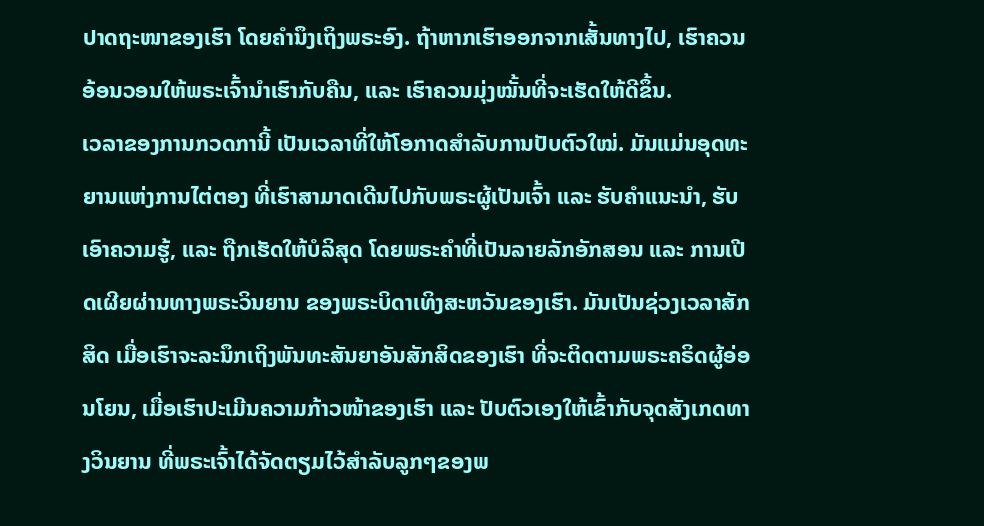ປາດຖະໜາຂອງເຮົາ ໂດຍຄຳນຶງເຖິງພຣະອົງ. ຖ້າຫາກເຮົາອອກຈາກເສັ້ນທາງໄປ, ເຮົາຄວນອ້ອນວອນໃຫ້ພຣະເຈົ້ານຳເຮົາກັບຄືນ, ແລະ ເຮົາຄວນມຸ່ງໝັ້ນທີ່ຈະເຮັດໃຫ້ດີຂຶ້ນ.
ເວລາຂອງການກວດການີ້ ເປັນເວລາທີ່ໃຫ້ໂອກາດສຳລັບການປັບຕົວໃໝ່. ມັນແມ່ນອຸດທະຍານແຫ່ງການໄຕ່ຕອງ ທີ່ເຮົາສາມາດເດີນໄປກັບພຣະຜູ້ເປັນເຈົ້າ ແລະ ຮັບຄຳແນະນຳ, ຮັບເອົາຄວາມຮູ້, ແລະ ຖືກເຮັດໃຫ້ບໍລິສຸດ ໂດຍພຣະຄຳທີ່ເປັນລາຍລັກອັກສອນ ແລະ ການເປີດເຜີຍຜ່ານທາງພຣະວິນຍານ ຂອງພຣະບິດາເທິງສະຫວັນຂອງເຮົາ. ມັນເປັນຊ່ວງເວລາສັກສິດ ເມື່ອເຮົາຈະລະນຶກເຖິງພັນທະສັນຍາອັນສັກສິດຂອງເຮົາ ທີ່ຈະຕິດຕາມພຣະຄຣິດຜູ້ອ່ອນໂຍນ, ເມື່ອເຮົາປະເມີນຄວາມກ້າວໜ້າຂອງເຮົາ ແລະ ປັບຕົວເອງໃຫ້ເຂົ້າກັບຈຸດສັງເກດທາງວິນຍານ ທີ່ພຣະເຈົ້າໄດ້ຈັດຕຽມໄວ້ສຳລັບລູກໆຂອງພ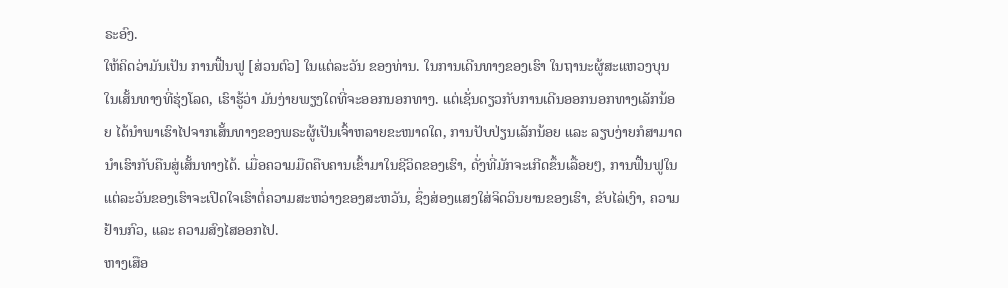ຣະອົງ.
ໃຫ້ຄິດວ່າມັນເປັນ ການຟື້ນຟູ [ສ່ວນຕົວ] ໃນແຕ່ລະວັນ ຂອງທ່ານ. ໃນການເດີນທາງຂອງເຮົາ ໃນຖານະຜູ້ສະແຫວງບຸນ ໃນເສັ້ນທາງທີ່ຮຸ່ງໂລດ, ເຮົາຮູ້ວ່າ ມັນງ່າຍພຽງໃດທີ່ຈະອອກນອກທາງ. ແຕ່ເຊັ່ນດຽວກັບການເດີນອອກນອກທາງເລັກນ້ອຍ ໄດ້ນຳພາເຮົາໄປຈາກເສັ້ນທາງຂອງພຣະຜູ້ເປັນເຈົ້າຫລາຍຂະໜາດໃດ, ການປັບປ່ຽນເລັກນ້ອຍ ແລະ ລຽບງ່າຍກໍສາມາດນຳເຮົາກັບຄືນສູ່ເສັ້ນທາງໄດ້. ເມື່ອຄວາມມືດຄືບຄານເຂົ້າມາໃນຊີວິດຂອງເຮົາ, ດັ່ງທີ່ມັກຈະເກີດຂຶ້ນເລື້ອຍໆ, ການຟື້ນຟູໃນແຕ່ລະວັນຂອງເຮົາຈະເປີດໃຈເຮົາຕໍ່ຄວາມສະຫວ່າງຂອງສະຫວັນ, ຊຶ່ງສ່ອງແສງໃສ່ຈິດວິນຍານຂອງເຮົາ, ຂັບໄລ່ເງົາ, ຄວາມຢ້ານກົວ, ແລະ ຄວາມສົງໄສອອກໄປ.
ຫາງເສືອ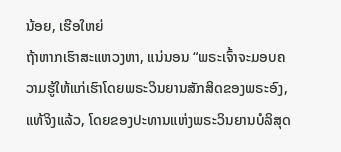ນ້ອຍ, ເຮືອໃຫຍ່
ຖ້າຫາກເຮົາສະແຫວງຫາ, ແນ່ນອນ “ພຣະເຈົ້າຈະມອບຄວາມຮູ້ໃຫ້ແກ່ເຮົາໂດຍພຣະວິນຍານສັກສິດຂອງພຣະອົງ, ແທ້ຈິງແລ້ວ, ໂດຍຂອງປະທານແຫ່ງພຣະວິນຍານບໍລິສຸດ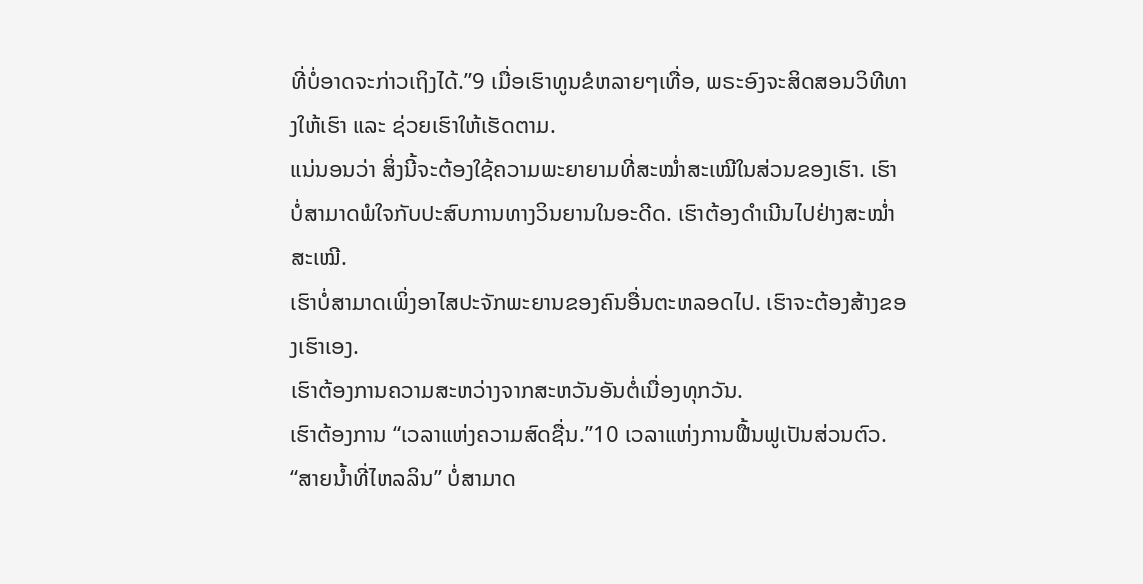ທີ່ບໍ່ອາດຈະກ່າວເຖິງໄດ້.”9 ເມື່ອເຮົາທູນຂໍຫລາຍໆເທື່ອ, ພຣະອົງຈະສິດສອນວິທີທາງໃຫ້ເຮົາ ແລະ ຊ່ວຍເຮົາໃຫ້ເຮັດຕາມ.
ແນ່ນອນວ່າ ສິ່ງນີ້ຈະຕ້ອງໃຊ້ຄວາມພະຍາຍາມທີ່ສະໝ່ຳສະເໝີໃນສ່ວນຂອງເຮົາ. ເຮົາບໍ່ສາມາດພໍໃຈກັບປະສົບການທາງວິນຍານໃນອະດີດ. ເຮົາຕ້ອງດຳເນີນໄປຢ່າງສະໝ່ຳສະເໝີ.
ເຮົາບໍ່ສາມາດເພິ່ງອາໄສປະຈັກພະຍານຂອງຄົນອື່ນຕະຫລອດໄປ. ເຮົາຈະຕ້ອງສ້າງຂອງເຮົາເອງ.
ເຮົາຕ້ອງການຄວາມສະຫວ່າງຈາກສະຫວັນອັນຕໍ່ເນື່ອງທຸກວັນ.
ເຮົາຕ້ອງການ “ເວລາແຫ່ງຄວາມສົດຊື່ນ.”10 ເວລາແຫ່ງການຟື້ນຟູເປັນສ່ວນຕົວ.
“ສາຍນ້ຳທີ່ໄຫລລິນ” ບໍ່ສາມາດ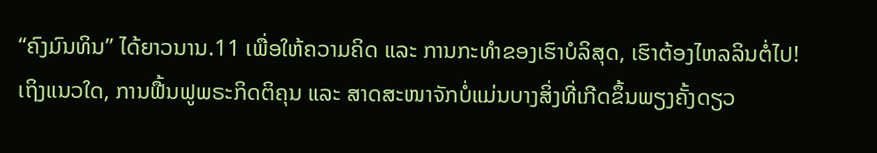“ຄົງມົນທິນ” ໄດ້ຍາວນານ.11 ເພື່ອໃຫ້ຄວາມຄິດ ແລະ ການກະທຳຂອງເຮົາບໍລິສຸດ, ເຮົາຕ້ອງໄຫລລິນຕໍ່ໄປ!
ເຖິງແນວໃດ, ການຟື້ນຟູພຣະກິດຕິຄຸນ ແລະ ສາດສະໜາຈັກບໍ່ແມ່ນບາງສິ່ງທີ່ເກີດຂຶ້ນພຽງຄັ້ງດຽວ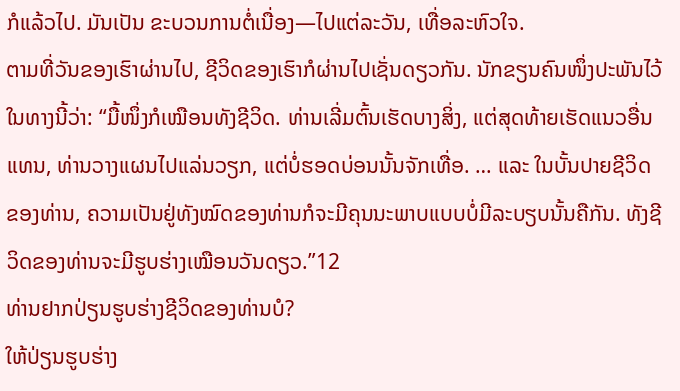ກໍແລ້ວໄປ. ມັນເປັນ ຂະບວນການຕໍ່ເນື່ອງ—ໄປແຕ່ລະວັນ, ເທື່ອລະຫົວໃຈ.
ຕາມທີ່ວັນຂອງເຮົາຜ່ານໄປ, ຊີວິດຂອງເຮົາກໍຜ່ານໄປເຊັ່ນດຽວກັນ. ນັກຂຽນຄົນໜຶ່ງປະພັນໄວ້ໃນທາງນີ້ວ່າ: “ມື້ໜຶ່ງກໍເໝືອນທັງຊີວິດ. ທ່ານເລີ່ມຕົ້ນເຮັດບາງສິ່ງ, ແຕ່ສຸດທ້າຍເຮັດແນວອື່ນແທນ, ທ່ານວາງແຜນໄປແລ່ນວຽກ, ແຕ່ບໍ່ຮອດບ່ອນນັ້ນຈັກເທື່ອ. … ແລະ ໃນບັ້ນປາຍຊີວິດຂອງທ່ານ, ຄວາມເປັນຢູ່ທັງໝົດຂອງທ່ານກໍຈະມີຄຸນນະພາບແບບບໍ່ມີລະບຽບນັ້ນຄືກັນ. ທັງຊີວິດຂອງທ່ານຈະມີຮູບຮ່າງເໝືອນວັນດຽວ.”12
ທ່ານຢາກປ່ຽນຮູບຮ່າງຊີວິດຂອງທ່ານບໍ?
ໃຫ້ປ່ຽນຮູບຮ່າງ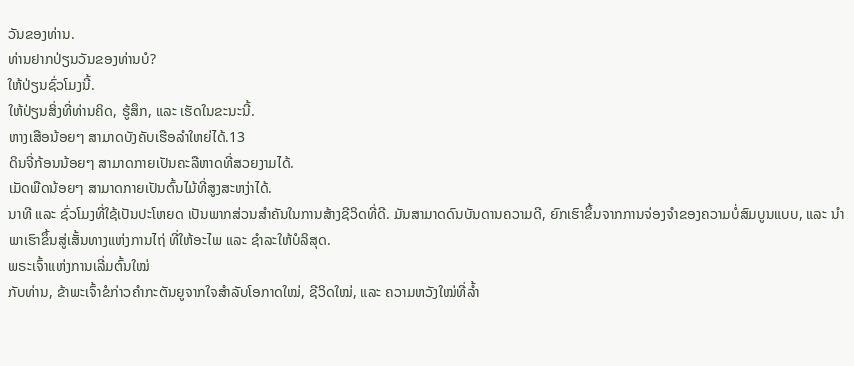ວັນຂອງທ່ານ.
ທ່ານຢາກປ່ຽນວັນຂອງທ່ານບໍ?
ໃຫ້ປ່ຽນຊົ່ວໂມງນີ້.
ໃຫ້ປ່ຽນສິ່ງທີ່ທ່ານຄິດ, ຮູ້ສຶກ, ແລະ ເຮັດໃນຂະນະນີ້.
ຫາງເສືອນ້ອຍໆ ສາມາດບັງຄັບເຮືອລຳໃຫຍ່ໄດ້.13
ດິນຈີ່ກ້ອນນ້ອຍໆ ສາມາດກາຍເປັນຄະລືຫາດທີ່ສວຍງາມໄດ້.
ເມັດພືດນ້ອຍໆ ສາມາດກາຍເປັນຕົ້ນໄມ້ທີ່ສູງສະຫງ່າໄດ້.
ນາທີ ແລະ ຊົ່ວໂມງທີ່ໃຊ້ເປັນປະໂຫຍດ ເປັນພາກສ່ວນສຳຄັນໃນການສ້າງຊີວິດທີ່ດີ. ມັນສາມາດດົນບັນດານຄວາມດີ, ຍົກເຮົາຂຶ້ນຈາກການຈ່ອງຈຳຂອງຄວາມບໍ່ສົມບູນແບບ, ແລະ ນຳພາເຮົາຂຶ້ນສູ່ເສັ້ນທາງແຫ່ງການໄຖ່ ທີ່ໃຫ້ອະໄພ ແລະ ຊຳລະໃຫ້ບໍລິສຸດ.
ພຣະເຈົ້າແຫ່ງການເລີ່ມຕົ້ນໃໝ່
ກັບທ່ານ, ຂ້າພະເຈົ້າຂໍກ່າວຄຳກະຕັນຍູຈາກໃຈສຳລັບໂອກາດໃໝ່, ຊີວິດໃໝ່, ແລະ ຄວາມຫວັງໃໝ່ທີ່ລ້ຳ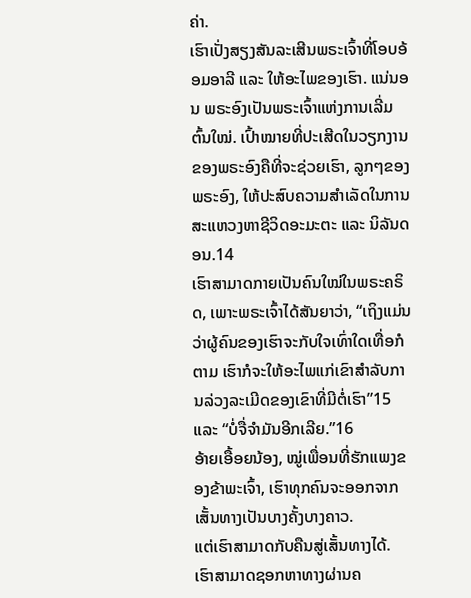ຄ່າ.
ເຮົາເປັ່ງສຽງສັນລະເສີນພຣະເຈົ້າທີ່ໂອບອ້ອມອາລີ ແລະ ໃຫ້ອະໄພຂອງເຮົາ. ແນ່ນອນ ພຣະອົງເປັນພຣະເຈົ້າແຫ່ງການເລີ່ມຕົ້ນໃໝ່. ເປົ້າໝາຍທີ່ປະເສີດໃນວຽກງານຂອງພຣະອົງຄືທີ່ຈະຊ່ວຍເຮົາ, ລູກໆຂອງພຣະອົງ, ໃຫ້ປະສົບຄວາມສຳເລັດໃນການສະແຫວງຫາຊີວິດອະມະຕະ ແລະ ນິລັນດອນ.14
ເຮົາສາມາດກາຍເປັນຄົນໃໝ່ໃນພຣະຄຣິດ, ເພາະພຣະເຈົ້າໄດ້ສັນຍາວ່າ, “ເຖິງແມ່ນວ່າຜູ້ຄົນຂອງເຮົາຈະກັບໃຈເທົ່າໃດເທື່ອກໍຕາມ ເຮົາກໍຈະໃຫ້ອະໄພແກ່ເຂົາສຳລັບການລ່ວງລະເມີດຂອງເຂົາທີ່ມີຕໍ່ເຮົາ”15 ແລະ “ບໍ່ຈື່ຈຳມັນອີກເລີຍ.”16
ອ້າຍເອື້ອຍນ້ອງ, ໝູ່ເພື່ອນທີ່ຮັກແພງຂອງຂ້າພະເຈົ້າ, ເຮົາທຸກຄົນຈະອອກຈາກເສັ້ນທາງເປັນບາງຄັ້ງບາງຄາວ.
ແຕ່ເຮົາສາມາດກັບຄືນສູ່ເສັ້ນທາງໄດ້. ເຮົາສາມາດຊອກຫາທາງຜ່ານຄ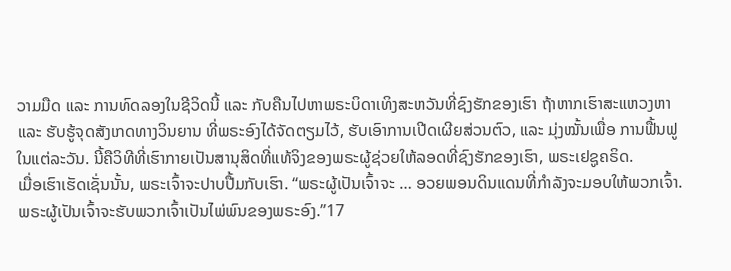ວາມມືດ ແລະ ການທົດລອງໃນຊີວິດນີ້ ແລະ ກັບຄືນໄປຫາພຣະບິດາເທິງສະຫວັນທີ່ຊົງຮັກຂອງເຮົາ ຖ້າຫາກເຮົາສະແຫວງຫາ ແລະ ຮັບຮູ້ຈຸດສັງເກດທາງວິນຍານ ທີ່ພຣະອົງໄດ້ຈັດຕຽມໄວ້, ຮັບເອົາການເປີດເຜີຍສ່ວນຕົວ, ແລະ ມຸ່ງໝັ້ນເພື່ອ ການຟື້ນຟູໃນແຕ່ລະວັນ. ນີ້ຄືວິທີທີ່ເຮົາກາຍເປັນສານຸສິດທີ່ແທ້ຈິງຂອງພຣະຜູ້ຊ່ວຍໃຫ້ລອດທີ່ຊົງຮັກຂອງເຮົາ, ພຣະເຢຊູຄຣິດ.
ເມື່ອເຮົາເຮັດເຊັ່ນນັ້ນ, ພຣະເຈົ້າຈະປາບປື້ມກັບເຮົາ. “ພຣະຜູ້ເປັນເຈົ້າຈະ … ອວຍພອນດິນແດນທີ່ກຳລັງຈະມອບໃຫ້ພວກເຈົ້າ. ພຣະຜູ້ເປັນເຈົ້າຈະຮັບພວກເຈົ້າເປັນໄພ່ພົນຂອງພຣະອົງ.”17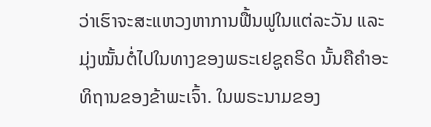ວ່າເຮົາຈະສະແຫວງຫາການຟື້ນຟູໃນແຕ່ລະວັນ ແລະ ມຸ່ງໝັ້ນຕໍ່ໄປໃນທາງຂອງພຣະເຢຊູຄຣິດ ນັ້ນຄືຄຳອະທິຖານຂອງຂ້າພະເຈົ້າ. ໃນພຣະນາມຂອງ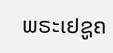ພຣະເຢຊູຄ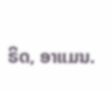ຣິດ, ອາແມນ.